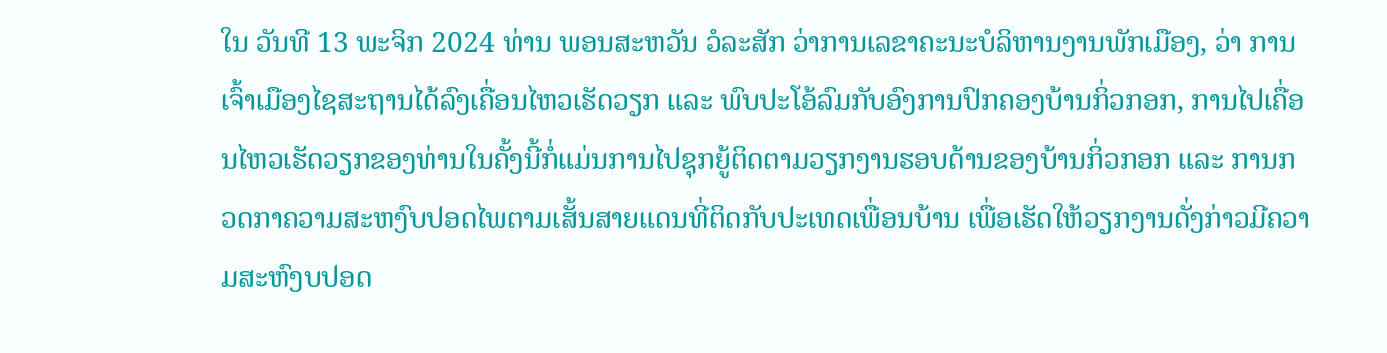ໃນ ວັນທີ 13 ພະຈິກ 2024 ທ່ານ ພອນສະຫວັນ ວໍລະສັກ ວ່າການເລຂາຄະນະບໍລິຫານງານພັກເມືອງ, ວ່າ ການເຈົ້າເມືອງໄຊສະຖານໄດ້ລົງເຄື່ອນໄຫວເຮັດວຽກ ແລະ ພົບປະໂອ້ລົມກັບອົງການປົກຄອງບ້ານກິ່ວກອກ, ການໄປເຄື່ອນໄຫວເຮັດວຽກຂອງທ່ານໃນຄັ້ງນີ້ກໍ່ແມ່ນການໄປຊຸກຍູ້ຕິດຕາມວຽກງານຮອບດ້ານຂອງບ້ານກິ່ວກອກ ແລະ ການກວດກາຄວາມສະຫງົບປອດໄພຕາມເສັ້ນສາຍແດນທີ່ຕິດກັບປະເທດເພື່ອນບ້ານ ເພື່ອເຮັດໃຫ້ວຽກງານດັ່ງກ່າວມີຄວາມສະຫົງບປອດ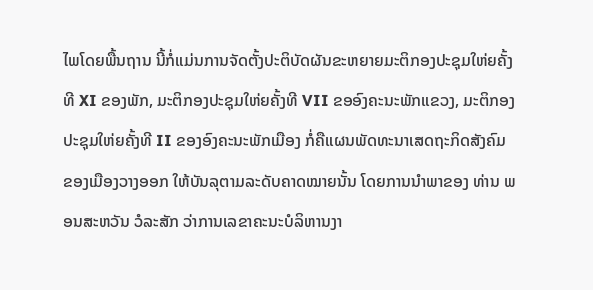ໄພໂດຍພື້ນຖານ ນີ້ກໍ່ແມ່ນການຈັດຕັ້ງປະຕິບັດຜັນຂະຫຍາຍມະຕິກອງປະຊຸມໃຫ່ຍຄັ້ງທີ XI ຂອງພັກ, ມະຕິກອງປະຊຸມໃຫ່ຍຄັ້ງທີ VII ຂອອົງຄະນະພັກແຂວງ, ມະຕິກອງປະຊຸມໃຫ່ຍຄັ້ງທີ II ຂອງອົງຄະນະພັກເມືອງ ກໍ່ຄືແຜນພັດທະນາເສດຖະກິດສັງຄົມຂອງເມືອງວາງອອກ ໃຫ້ບັນລຸຕາມລະດັບຄາດໝາຍນັ້ນ ໂດຍການນຳພາຂອງ ທ່ານ ພອນສະຫວັນ ວໍລະສັກ ວ່າການເລຂາຄະນະບໍລິຫານງາ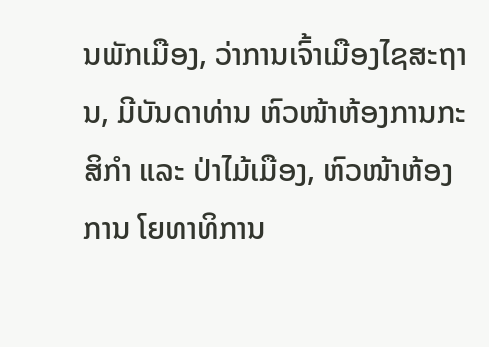ນພັກເມືອງ, ວ່າການເຈົ້າເມືອງໄຊສະຖານ, ມີບັນດາທ່ານ ຫົວໜ້າຫ້ອງການກະສິກຳ ແລະ ປ່າໄມ້ເມືອງ, ຫົວໜ້າຫ້ອງການ ໂຍທາທິການ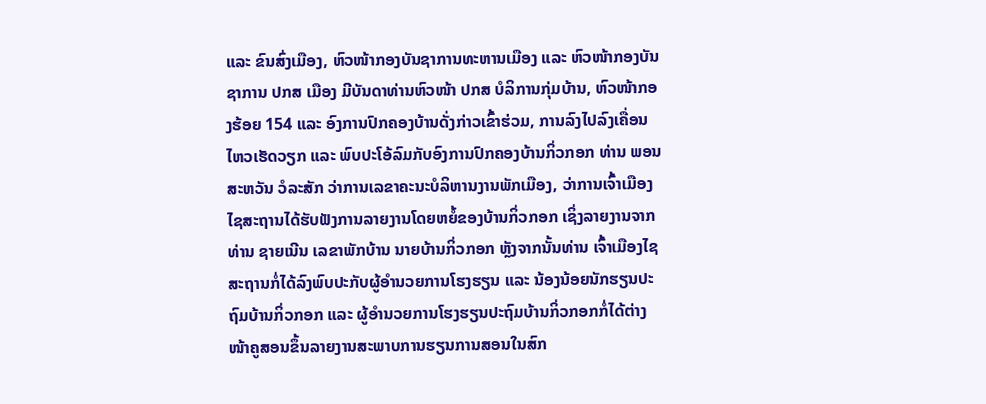ແລະ ຂົນສົ່ງເມືອງ, ຫົວໜ້າກອງບັນຊາການທະຫານເມືອງ ແລະ ຫົວໜ້າກອງບັນຊາການ ປກສ ເມືອງ ມີບັນດາທ່ານຫົວໜ້າ ປກສ ບໍລິການກຸ່ມບ້ານ, ຫົວໜ້າກອງຮ້ອຍ 154 ແລະ ອົງການປົກຄອງບ້ານດັ່ງກ່າວເຂົ້າຮ່ວມ, ການລົງໄປລົງເຄື່ອນໄຫວເຮັດວຽກ ແລະ ພົບປະໂອ້ລົມກັບອົງການປົກຄອງບ້ານກິ່ວກອກ ທ່ານ ພອນສະຫວັນ ວໍລະສັກ ວ່າການເລຂາຄະນະບໍລິຫານງານພັກເມືອງ, ວ່າການເຈົ້າເມືອງໄຊສະຖານໄດ້ຮັບຟັງການລາຍງານໂດຍຫຍໍ້ຂອງບ້ານກິ່ວກອກ ເຊິ່ງລາຍງານຈາກທ່ານ ຊາຍເນີນ ເລຂາພັກບ້ານ ນາຍບ້ານກິ່ວກອກ ຫຼັງຈາກນັ້ນທ່ານ ເຈົ້າເມືອງໄຊສະຖານກໍ່ໄດ້ລົງພົບປະກັບຜູ້ອຳນວຍການໂຮງຮຽນ ແລະ ນ້ອງນ້ອຍນັກຮຽນປະຖົມບ້ານກິ່ວກອກ ແລະ ຜູ້ອຳນວຍການໂຮງຮຽນປະຖົມບ້ານກິ່ວກອກກໍ່ໄດ້ຕ່າງໜ້າຄູສອນຂຶ້ນລາຍງານສະພາບການຮຽນການສອນໃນສົກ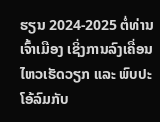ຮຽນ 2024-2025 ຕໍ່ທ່ານເຈົ້າເມືອງ ເຊິ່ງການລົງເຄື່ອນໄຫວເຮັດວຽກ ແລະ ພົບປະໂອ້ລົມກັບ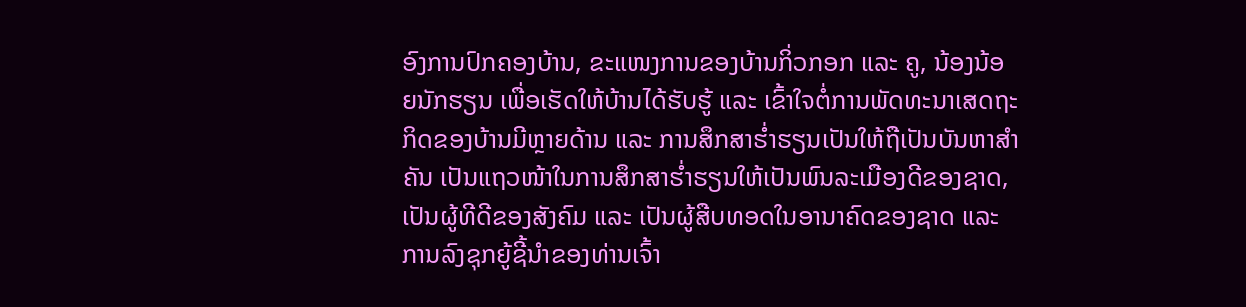ອົງການປົກຄອງບ້ານ, ຂະແໜງການຂອງບ້ານກິ່ວກອກ ແລະ ຄູ, ນ້ອງນ້ອຍນັກຮຽນ ເພື່ອເຮັດໃຫ້ບ້ານໄດ້ຮັບຮູ້ ແລະ ເຂົ້າໃຈຕໍ່ການພັດທະນາເສດຖະກິດຂອງບ້ານມີຫຼາຍດ້ານ ແລະ ການສຶກສາຮໍ່າຮຽນເປັນໃຫ້ຖືເປັນບັນຫາສຳຄັນ ເປັນແຖວໜ້າໃນການສຶກສາຮໍ່າຮຽນໃຫ້ເປັນພົນລະເມືອງດີຂອງຊາດ, ເປັນຜູ້ທີດີຂອງສັງຄົມ ແລະ ເປັນຜູ້ສືບທອດໃນອານາຄົດຂອງຊາດ ແລະ ການລົງຊຸກຍູ້ຊີ້ນຳຂອງທ່ານເຈົ້າ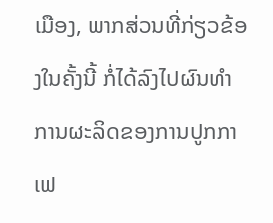ເມືອງ, ພາກສ່ວນທີ່ກ່ຽວຂ້ອງໃນຄັ້ງນີ້ ກໍ່ໄດ້ລົງໄປຜົນທຳການຜະລິດຂອງການປູກກາເຟ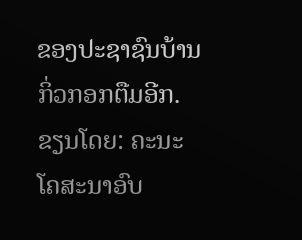ຂອງປະຊາຊົນບ້ານກິ່ວກອກຕືມອີກ.
ຂຽນໂດຍ: ຄະນະໂຄສະນາອົບ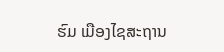ຮົມ ເມືອງໄຊສະຖານ